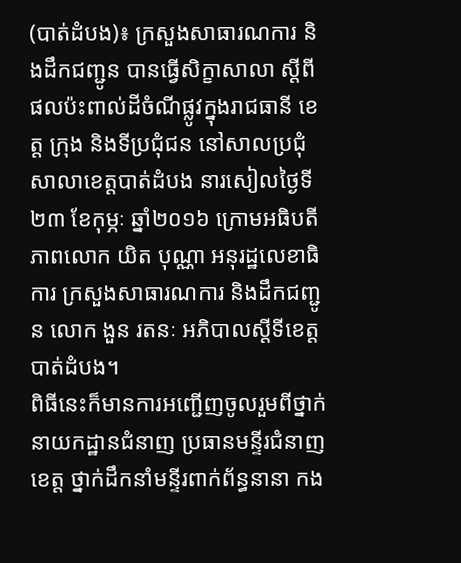(បាត់ដំបង)៖ ក្រសួងសាធារណការ និងដឹកជញ្ជូន បានធ្វើសិក្ខាសាលា ស្តីពីផលប៉ះពាល់ដីចំណីផ្លូវក្នុងរាជធានី ខេត្ត ក្រុង និងទីប្រជុំជន នៅសាលប្រជុំសាលាខេត្តបាត់ដំបង នារសៀលថ្ងៃទី២៣ ខែកុម្ភៈ ឆ្នាំ២០១៦ ក្រោមអធិបតីភាពលោក យិត បុណ្ណា អនុរដ្ឋលេខាធិការ ក្រសួងសាធារណការ និងដឹកជញ្ជូន លោក ងួន រតនៈ អភិបាលស្តីទីខេត្តបាត់ដំបង។
ពិធីនេះក៏មានការអញ្ជើញចូលរួមពីថ្នាក់ នាយកដ្ឋានជំនាញ ប្រធានមន្ទីរជំនាញខេត្ត ថ្នាក់ដឹកនាំមន្ទីរពាក់ព័ន្ធនានា កង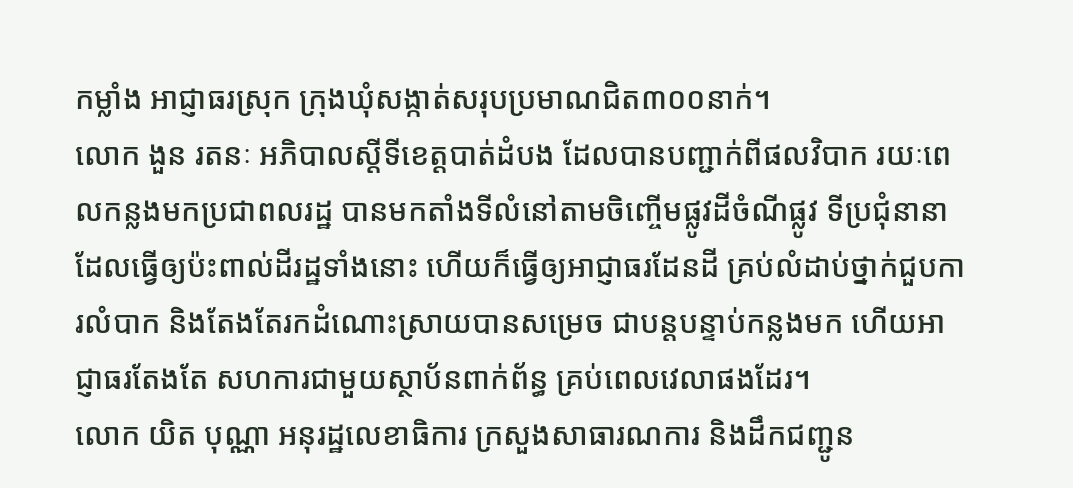កម្លាំង អាជ្ញាធរស្រុក ក្រុងឃុំសង្កាត់សរុបប្រមាណជិត៣០០នាក់។
លោក ងួន រតនៈ អភិបាលស្តីទីខេត្តបាត់ដំបង ដែលបានបញ្ជាក់ពីផលវិបាក រយៈពេលកន្លងមកប្រជាពលរដ្ឋ បានមកតាំងទីលំនៅតាមចិញ្ចើមផ្លូវដីចំណីផ្លូវ ទីប្រជុំនានា ដែលធ្វើឲ្យប៉ះពាល់ដីរដ្ឋទាំងនោះ ហើយក៏ធ្វើឲ្យអាជ្ញាធរដែនដី គ្រប់លំដាប់ថ្នាក់ជួបការលំបាក និងតែងតែរកដំណោះស្រាយបានសម្រេច ជាបន្តបន្ទាប់កន្លងមក ហើយអាជ្ញាធរតែងតែ សហការជាមួយស្ថាប័នពាក់ព័ន្ធ គ្រប់ពេលវេលាផងដែរ។
លោក យិត បុណ្ណា អនុរដ្ឋលេខាធិការ ក្រសួងសាធារណការ និងដឹកជញ្ជូន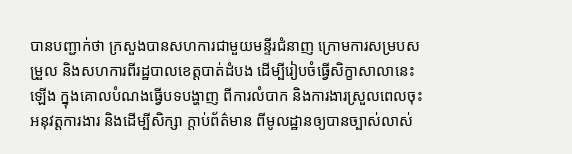បានបញ្ជាក់ថា ក្រសួងបានសហការជាមួយមន្ទីរជំនាញ ក្រោមការសម្របសម្រួល និងសហការពីរដ្ឋបាលខេត្តបាត់ដំបង ដើម្បីរៀបចំធ្វើសិក្ខាសាលានេះឡើង ក្នុងគោលបំណងធ្វើបទបង្ហាញ ពីការលំបាក និងការងារស្រួលពេលចុះ អនុវត្តការងារ និងដើម្បីសិក្សា ក្តាប់ព័ត៌មាន ពីមូលដ្ឋានឲ្យបានច្បាស់លាស់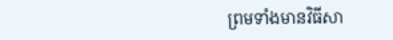ព្រមទាំងមានវិធីសា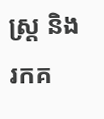ស្រ្ត និងរកគ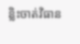ន្លិះចាត់វិធាន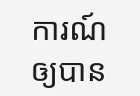ការណ៍ ឲ្យបាន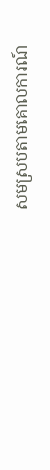សមស្របតាមគោលការណ៍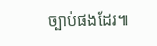ច្បាប់ផងដែរ៕